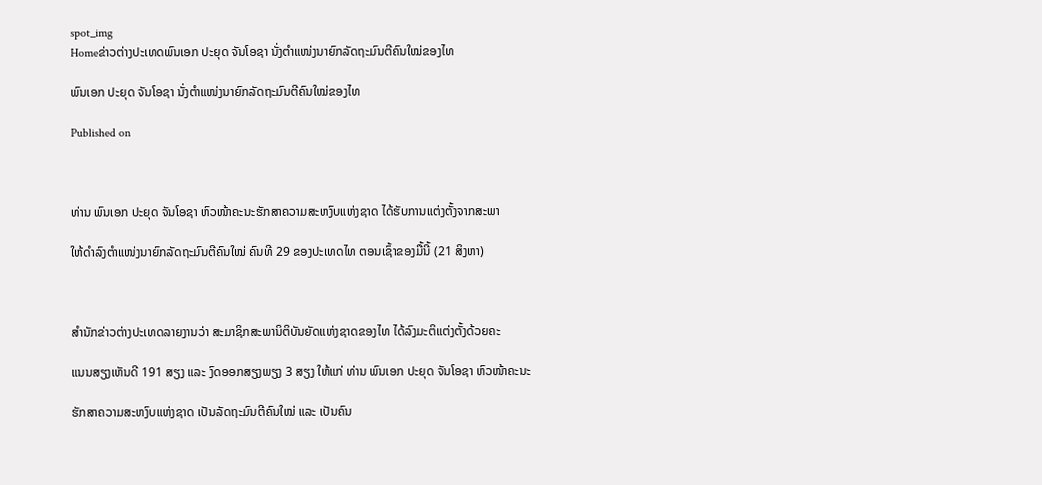spot_img
Homeຂ່າວຕ່າງປະເທດພົນເອກ ປະຍຸດ ຈັນໂອຊາ ນັ່ງຕຳແໜ່ງນາຍົກລັດຖະມົນຕີຄົນໃໝ່ຂອງໄທ

ພົນເອກ ປະຍຸດ ຈັນໂອຊາ ນັ່ງຕຳແໜ່ງນາຍົກລັດຖະມົນຕີຄົນໃໝ່ຂອງໄທ

Published on



ທ່ານ ພົນເອກ ປະຍຸດ ຈັນໂອຊາ ຫົວໜ້າຄະນະຮັກສາຄວາມສະຫງົບແຫ່ງຊາດ ໄດ້ຮັບການແຕ່ງຕັ້ງຈາກສະພາ

ໃຫ້ດຳລົງຕຳແໜ່ງນາຍົກລັດຖະມົນຕີຄົນໃໝ່ ຄົນທີ 29 ຂອງປະເທດໄທ ຕອນເຊົ້າຂອງມື້ນີ້ (21 ສິງຫາ)



ສຳນັກຂ່າວຕ່າງປະເທດລາຍງານວ່າ ສະມາຊິກສະພານິຕິບັນຍັດແຫ່ງຊາດຂອງໄທ ໄດ້ລົງມະຕິແຕ່ງຕັ້ງດ້ວຍຄະ

ແນນສຽງເຫັນດີ 191 ສຽງ ແລະ ງົດອອກສຽງພຽງ 3 ສຽງ ໃຫ້ແກ່ ທ່ານ ພົນເອກ ປະຍຸດ ຈັນໂອຊາ ຫົວໜ້າຄະນະ

ຮັກສາຄວາມສະຫງົບແຫ່ງຊາດ ເປັນລັດຖະມົນຕີຄົນໃໝ່ ແລະ ເປັນຄົນ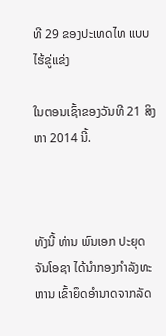ທີ 29 ຂອງປະເທດໄທ ແບບໄຮ້ຂູ່ແຂ່ງ

ໃນຕອນເຊົ້າຂອງວັນທີ 21 ສິງຫາ 2014 ນີ້.



ທັງນີ້ ທ່ານ ພົນເອກ ປະຍຸດ ຈັນໂອຊາ ໄດ້ນຳກອງກຳລັງທະຫານ ເຂົ້າຍຶດອຳນາດຈາກລັດ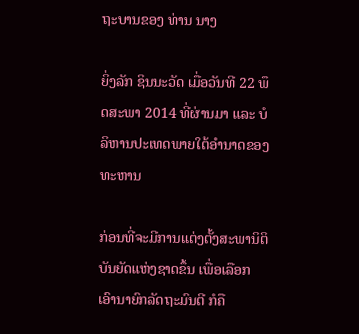ຖະບານຂອງ ທ່ານ ນາງ

ຍິ່ງລັກ ຊິນນະວັດ ເມື່ອວັນທີ 22 ພຶດສະພາ 2014 ທີ່ຜ່ານມາ ແລະ ບໍລິຫານປະເທດພາຍໃຕ້ອຳນາດຂອງທະຫານ

ກ່ອນທີ່ຈະມີການແຕ່ງຕັ້ງສະພານິຕິບັນຍັດແຫ່ງຊາດຂຶ້ນ ເພື່ອເລືອກເອົານາຍົກລັດຖະມົນຕີ ກໍຄື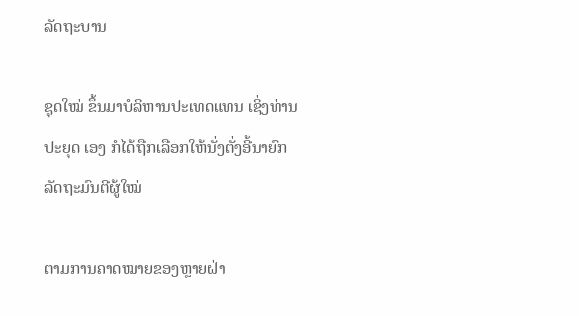ລັດຖະບານ

ຊຸດໃໝ່ ຂຶ້ນມາບໍລິຫານປະເທດແທນ ເຊິ່ງທ່ານ ປະຍຸດ ເອງ ກໍໄດ້ຖືກເລືອກໃຫ້ນັ່ງຕັ່ງອີ້ນາຍົກລັດຖະມົນຕີຜູ້ໃໝ່

ຕາມການຄາດໝາຍຂອງຫຼາຍຝ່າ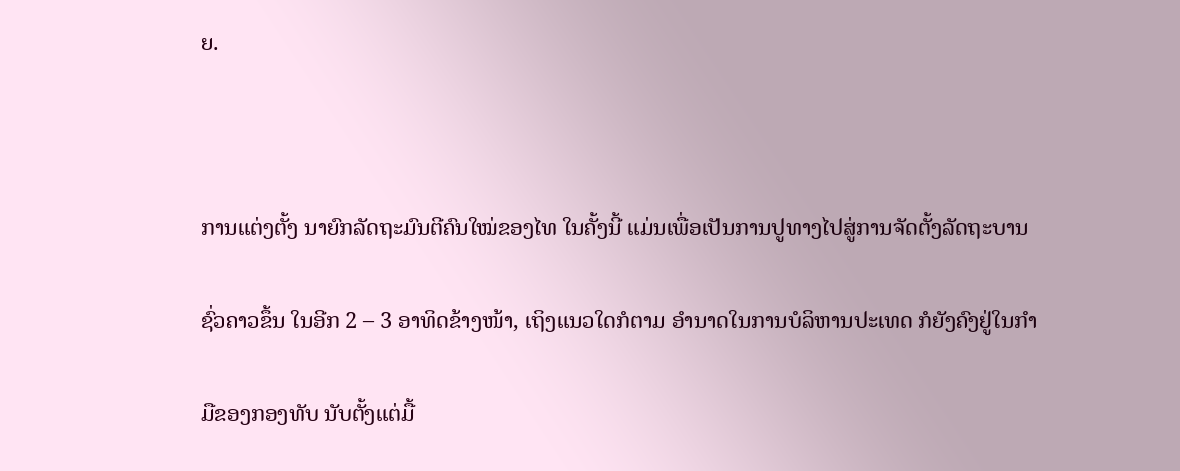ຍ.



ການແຕ່ງຕັ້ງ ນາຍົກລັດຖະມົນຕີຄົນໃໝ່ຂອງໄທ ໃນຄັ້ງນີ້ ແມ່ນເພື່ອເປັນການປູທາງໄປສູ່ການຈັດຕັ້ງລັດຖະບານ

ຊົ່ວຄາວຂຶ້ນ ໃນອີກ 2 – 3 ອາທິດຂ້າງໜ້າ, ເຖິງແນວໃດກໍຕາມ ອຳນາດໃນການບໍລິຫານປະເທດ ກໍຍັງຄົງຢູ່ໃນກຳ

ມືຂອງກອງທັບ ນັບຕັ້ງແຕ່ມື້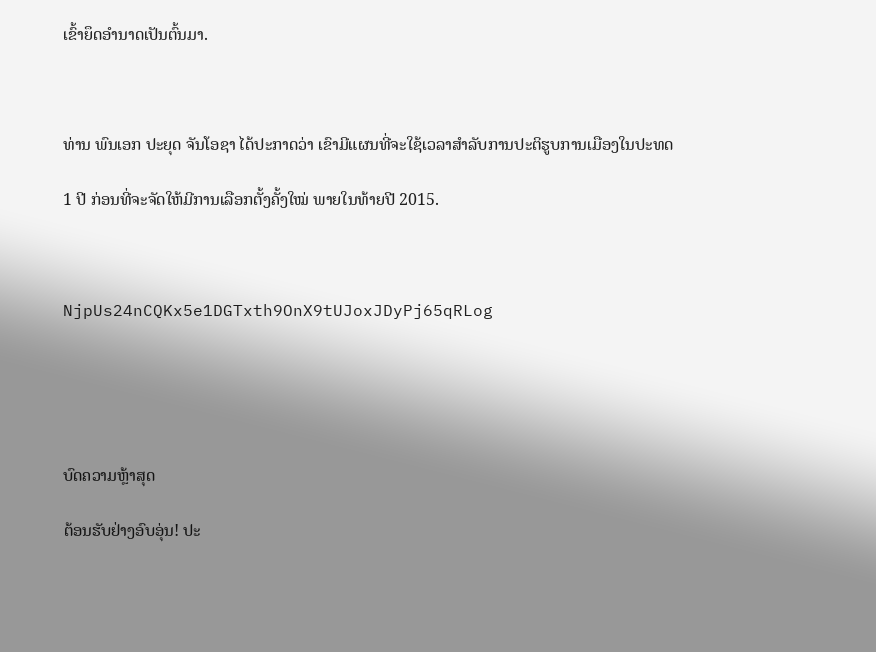ເຂົ້າຍຶດອຳນາດເປັນຕົ້ນມາ.



ທ່ານ ພົນເອກ ປະຍຸດ ຈັນໂອຊາ ໄດ້ປະກາດວ່າ ເຂົາມີແຜນທີ່ຈະໃຊ້ເວລາສຳລັບການປະຕິຮູບການເມືອງໃນປະທດ

1 ປີ ກ່ອນທີ່ຈະຈັດໃຫ້ມີການເລືອກຕັ້ງຄັ້ງໃໝ່ ພາຍໃນທ້າຍປີ 2015.



NjpUs24nCQKx5e1DGTxth9OnX9tUJoxJDyPj65qRLog





ບົດຄວາມຫຼ້າສຸດ

ຕ້ອນຮັບຢ່າງອົບອຸ່ນ! ປະ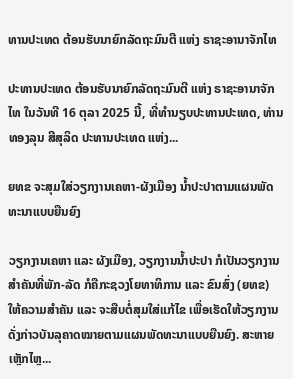ທານປະເທດ ຕ້ອນຮັບນາຍົກລັດຖະມົນຕີ ແຫ່ງ ຣາຊະອານາຈັກໄທ

ປະທານປະເທດ ຕ້ອນຮັບນາຍົກລັດຖະມົນຕີ ແຫ່ງ ຣາຊະອານາຈັກໄທ ໃນວັນທີ 16 ຕຸລາ 2025 ນີ້, ທີ່ທໍານຽບປະທານປະເທດ, ທ່ານ ທອງລຸນ ສີສຸລິດ ປະທານປະເທດ ແຫ່ງ...

ຍທຂ ຈະສຸມໃສ່ວຽກງານເຄຫາ-ຜັງເມືອງ ນໍ້າປະປາຕາມແຜນພັດທະນາແບບຍືນຍົງ

ວຽກງານເຄຫາ ແລະ ຜັງເມືອງ, ວຽກງານນໍ້າປະປາ ກໍເປັນວຽກງານສໍາຄັນທີ່ພັກ-ລັດ ກໍຄືກະຊວງໂຍທາທິການ ແລະ ຂົນສົ່ງ (ຍທຂ) ໃຫ້ຄວາມສໍາຄັນ ແລະ ຈະສືບຕໍ່ສຸມໃສ່ແກ້ໄຂ ເພື່ອເຮັດໃຫ້ວຽກງານດັ່ງກ່າວບັນລຸຄາດໝາຍຕາມແຜນພັດທະນາແບບຍືນຍົງ. ສະຫາຍ ເຫຼັກໄຫຼ...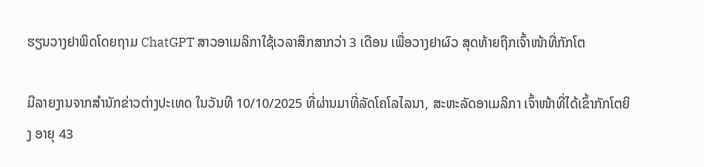ຮຽນວາງຢາພິດໂດຍຖາມ ChatGPT ສາວອາເມລິກາໃຊ້ເວລາສຶກສາກວ່າ 3 ເດືອນ ເພື່ອວາງຢາຜົວ ສຸດທ້າຍຖືກເຈົ້າໜ້າທີ່ກັກໂຕ

ມີລາຍງານຈາກສຳນັກຂ່າວຕ່າງປະເທດ ໃນວັນທີ 10/10/2025 ທີ່ຜ່ານມາທີ່ລັດໂຄໂລໄລນາ, ສະຫະລັດອາເມລິກາ ເຈົ້າໜ້າທີ່ໄດ້ເຂົ້າກັກໂຕຍິງ ອາຍຸ 43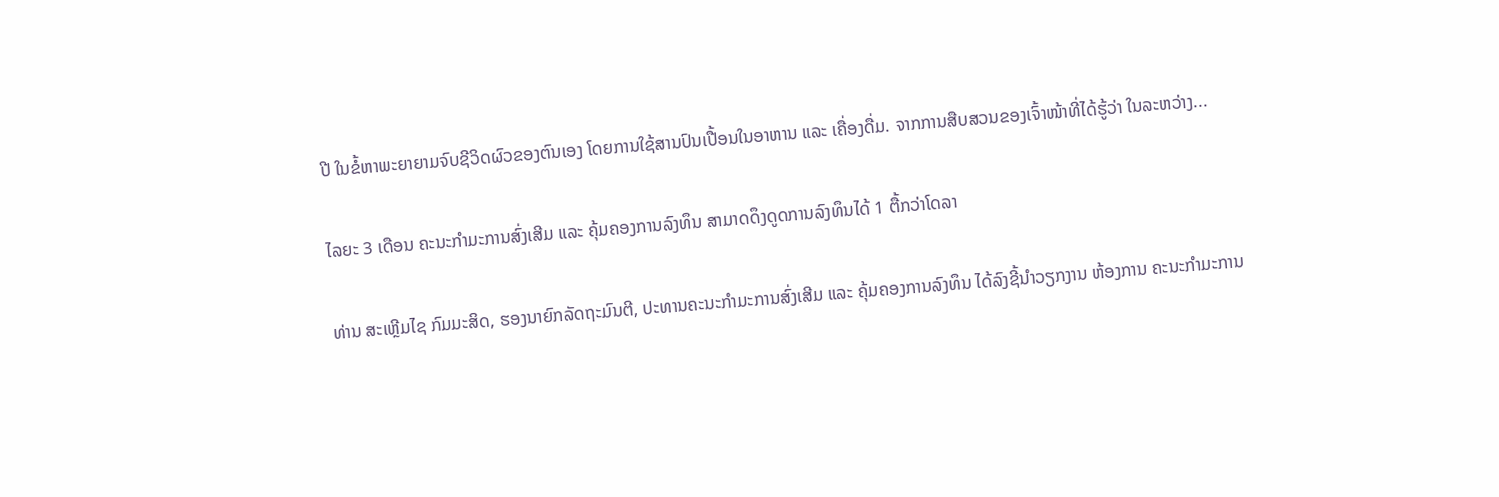ປີ ໃນຂໍ້ຫາພະຍາຍາມຈົບຊີວິດຜົວຂອງຕົນເອງ ໂດຍການໃຊ້ສານປົນເປື້ອນໃນອາຫານ ແລະ ເຄື່ອງດື່ມ. ຈາກການສືບສວນຂອງເຈົ້າໜ້າທີ່ໄດ້ຮູ້ວ່າ ໃນລະຫວ່າງ...

ໄລຍະ 3 ເດືອນ ຄະນະກຳມະການສົ່ງເສີມ ແລະ ຄຸ້ມຄອງການລົງທຶນ ສາມາດດຶງດູດການລົງທຶນໄດ້ 1 ຕື້ກວ່າໂດລາ

ທ່ານ ສະເຫຼີມໄຊ ກົມມະສິດ, ຮອງນາຍົກລັດຖະມົນຕີ, ປະທານຄະນະກຳມະການສົ່ງເສີມ ແລະ ຄຸ້ມຄອງການລົງທຶນ ໄດ້ລົງຊີ້ນຳວຽກງານ ຫ້ອງການ ຄະນະກຳມະການ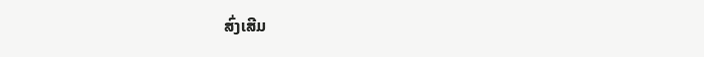ສົ່ງເສີມ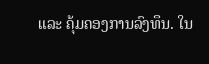ແລະ ຄຸ້ມຄອງການລົງທຶນ. ໃນ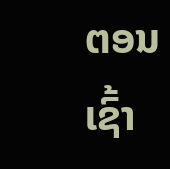ຕອນເຊົ້າ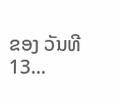ຂອງ ວັນທີ 13...